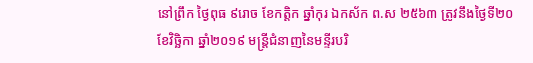នៅព្រឹក ថ្ងៃពុធ ៩រោច ខែកត្ដិក ឆ្នាំកុរ ឯកស័ក ព.ស ២៥៦៣ ត្រូវនឹងថ្ងៃទី២០ ខែវិច្ឆិកា ឆ្នាំ២០១៩ មន្ត្រីជំនាញនៃមន្ទីរបរិ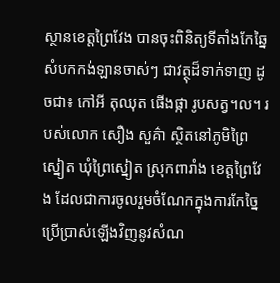ស្ថានខេត្តព្រៃវែង បានចុះពិនិត្យទីតាំងកែឆ្នៃសំបកកង់ឡានចាស់ៗ ជាវត្ថុដ៏ទាក់ទាញ ដូចជា៖ កៅអី តុឈុត ផើងផ្កា រូបសត្វ។ល។ របស់លោក សឿង សួគ៌ា ស្ថិតនៅភូមិព្រៃស្នៀត ឃុំព្រៃស្នៀត ស្រុកពារាំង ខេត្តព្រៃវែង ដែលជាការចូលរួមចំណែកក្នុងការកែច្នៃប្រេីប្រាស់ឡេីងវិញនូវសំណ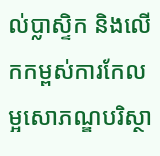ល់ប្លាស្ទិក និងលេីកកម្ពស់ការកែលម្អសោភណ្ឌបរិស្ថា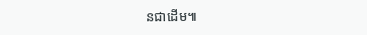នជាដេីម៕